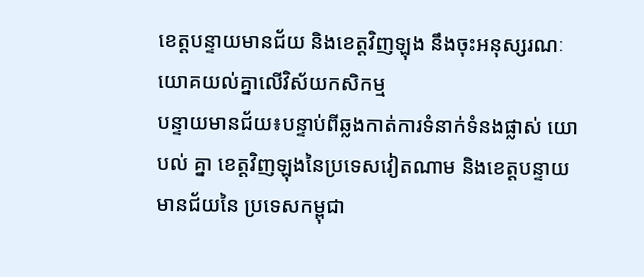ខេត្តបន្ទាយមានជ័យ និងខេត្តវិញឡុង នឹងចុះអនុស្សរណៈ យោគយល់គ្នាលើវិស័យកសិកម្ម
បន្ទាយមានជ័យ៖បន្ទាប់ពីឆ្លងកាត់ការទំនាក់ទំនងផ្លាស់ យោបល់ គ្នា ខេត្តវិញឡុងនៃប្រទេសវៀតណាម និងខេត្តបន្ទាយ មានជ័យនៃ ប្រទេសកម្ពុជា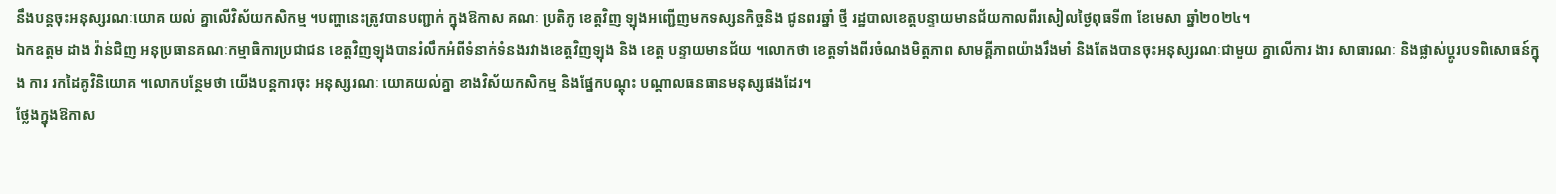នឹងបន្តចុះអនុស្សរណៈយោគ យល់ គ្នាលើវិស័យកសិកម្ម ។បញ្ហានេះត្រូវបានបញ្ជាក់ ក្នុងឱកាស គណៈ ប្រតិភូ ខេត្តវិញ ឡុងអញ្ជើញមកទស្សនកិច្ចនិង ជូនពរឆ្នាំ ថ្មី រដ្ឋបាលខេត្តបន្ទាយមានជ័យកាលពីរសៀលថ្ងៃពុធទី៣ ខែមេសា ឆ្នាំ២០២៤។
ឯកឧត្តម ដាង វ៉ាន់ជិញ អនុប្រធានគណៈកម្មាធិការប្រជាជន ខេត្តវិញឡុងបានរំលឹកអំពីទំនាក់ទំនងរវាងខេត្តវិញឡុង និង ខេត្ត បន្ទាយមានជ័យ ។លោកថា ខេត្តទាំងពីរចំណងមិត្តភាព សាមគ្គីភាពយ៉ាងរឹងមាំ និងតែងបានចុះអនុស្សរណៈជាមួយ គ្នាលើការ ងារ សាធារណៈ និងផ្លាស់ប្ដូរបទពិសោធន៍ក្នុង ការ រកដៃគូវិនិយោគ ។លោកបន្ថែមថា យើងបន្តការចុះ អនុស្សរណៈ យោគយល់គ្នា ខាងវិស័យកសិកម្ម និងផ្នែកបណ្ដុះ បណ្ដាលធនធានមនុស្សផងដែរ។
ថ្លែងក្នុងឱកាស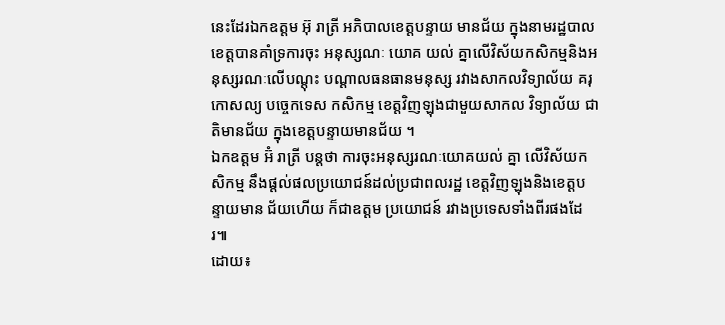នេះដែរឯកឧត្តម អ៊ុ រាត្រី អភិបាលខេត្តបន្ទាយ មានជ័យ ក្នុងនាមរដ្ឋបាលខេត្តបានគាំទ្រការចុះ អនុស្សណៈ យោគ យល់ គ្នាលើវិស័យកសិកម្មនិងអនុស្សរណៈលើបណ្ដុះ បណ្ដាលធនធានមនុស្ស រវាងសាកលវិទ្យាល័យ គរុកោសល្យ បច្ចេកទេស កសិកម្ម ខេត្តវិញឡុងជាមួយសាកល វិទ្យាល័យ ជាតិមានជ័យ ក្នុងខេត្តបន្ទាយមានជ័យ ។
ឯកឧត្តម អ៊ំ រាត្រី បន្តថា ការចុះអនុស្សរណៈយោគយល់ គ្នា លើវិស័យកសិកម្ម នឹងផ្ដល់ផលប្រយោជន៍ដល់ប្រជាពលរដ្ឋ ខេត្តវិញឡុងនិងខេត្តបន្ទាយមាន ជ័យហើយ ក៏ជាឧត្តម ប្រយោជន៍ រវាងប្រទេសទាំងពីរផងដែរ៕
ដោយ៖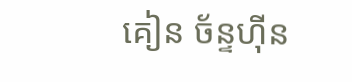គៀន ច័ន្ទហ៊ីន